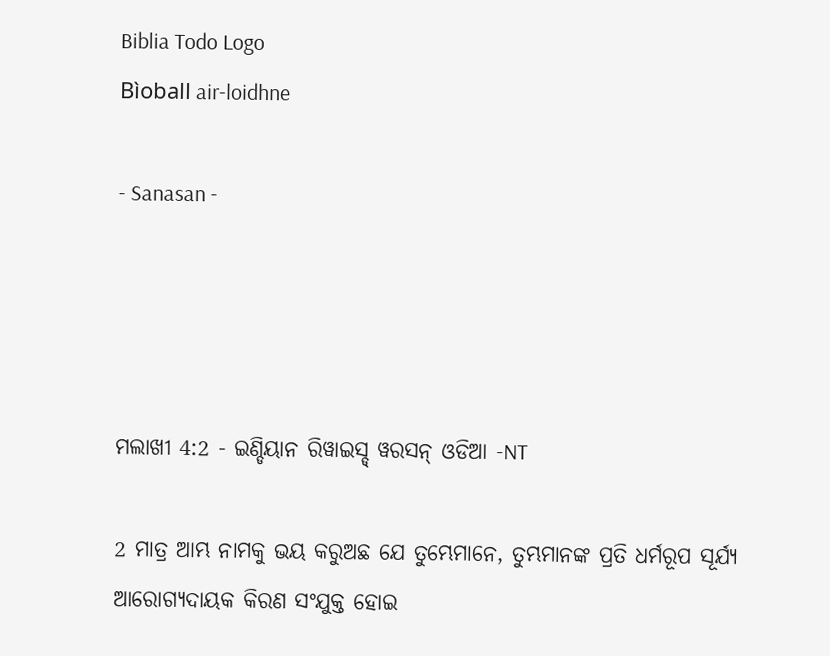Biblia Todo Logo
Bìoball air-loidhne

- Sanasan -




ମଲାଖୀ 4:2 - ଇଣ୍ଡିୟାନ ରିୱାଇସ୍ଡ୍ ୱରସନ୍ ଓଡିଆ -NT

2 ମାତ୍ର ଆମ୍ଭ ନାମକୁ ଭୟ କରୁଅଛ ଯେ ତୁମ୍ଭେମାନେ, ତୁମ୍ଭମାନଙ୍କ ପ୍ରତି ଧର୍ମରୂପ ସୂର୍ଯ୍ୟ ଆରୋଗ୍ୟଦାୟକ କିରଣ ସଂଯୁକ୍ତ ହୋଇ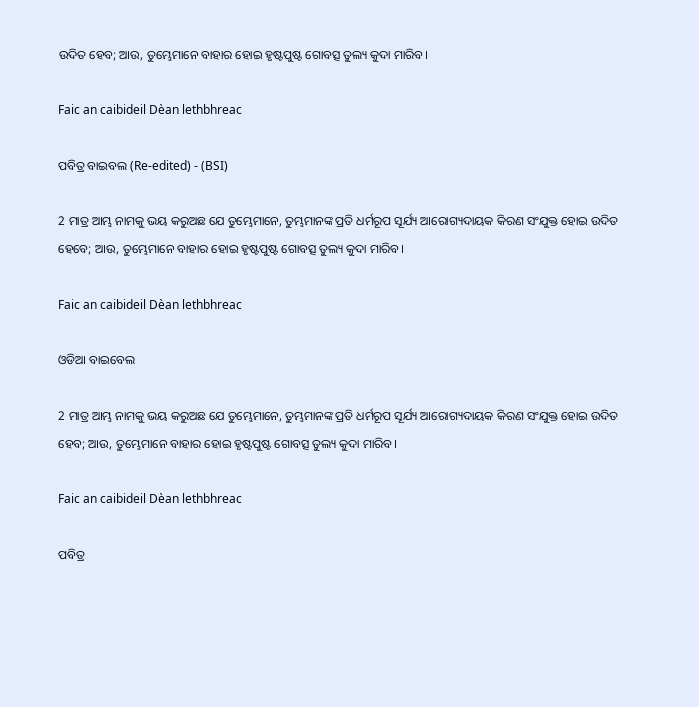ଉଦିତ ହେବ; ଆଉ, ତୁମ୍ଭେମାନେ ବାହାର ହୋଇ ହୃଷ୍ଟପୁଷ୍ଟ ଗୋବତ୍ସ ତୁଲ୍ୟ କୁଦା ମାରିବ।

Faic an caibideil Dèan lethbhreac

ପବିତ୍ର ବାଇବଲ (Re-edited) - (BSI)

2 ମାତ୍ର ଆମ୍ଭ ନାମକୁ ଭୟ କରୁଅଛ ଯେ ତୁମ୍ଭେମାନେ, ତୁମ୍ଭମାନଙ୍କ ପ୍ରତି ଧର୍ମରୂପ ସୂର୍ଯ୍ୟ ଆରୋଗ୍ୟଦାୟକ କିରଣ ସଂଯୁକ୍ତ ହୋଇ ଉଦିତ ହେବେ; ଆଉ, ତୁମ୍ଭେମାନେ ବାହାର ହୋଇ ହୃଷ୍ଟପୁଷ୍ଟ ଗୋବତ୍ସ ତୁଲ୍ୟ କୁଦା ମାରିବ।

Faic an caibideil Dèan lethbhreac

ଓଡିଆ ବାଇବେଲ

2 ମାତ୍ର ଆମ୍ଭ ନାମକୁ ଭୟ କରୁଅଛ ଯେ ତୁମ୍ଭେମାନେ, ତୁମ୍ଭମାନଙ୍କ ପ୍ରତି ଧର୍ମରୂପ ସୂର୍ଯ୍ୟ ଆରୋଗ୍ୟଦାୟକ କିରଣ ସଂଯୁକ୍ତ ହୋଇ ଉଦିତ ହେବ; ଆଉ, ତୁମ୍ଭେମାନେ ବାହାର ହୋଇ ହୃଷ୍ଟପୁଷ୍ଟ ଗୋବତ୍ସ ତୁଲ୍ୟ କୁଦା ମାରିବ।

Faic an caibideil Dèan lethbhreac

ପବିତ୍ର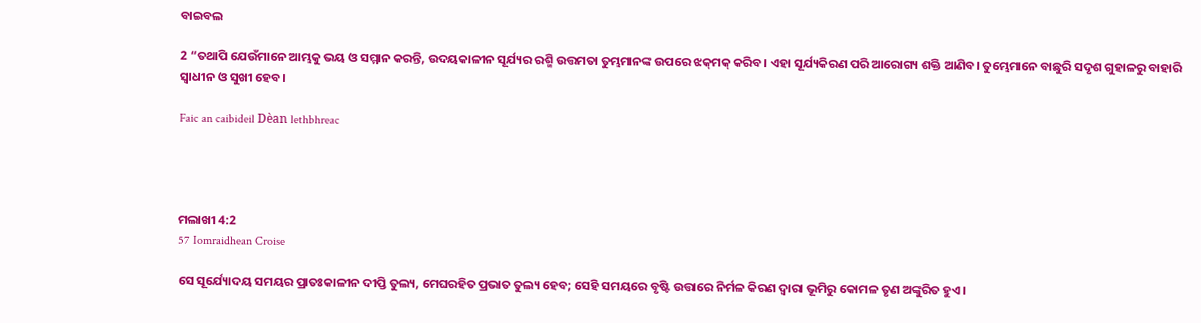ବାଇବଲ

2 “ତଥାପି ଯେଉଁମାନେ ଆମ୍ଭକୁ ଭୟ ଓ ସମ୍ମାନ କରନ୍ତି, ଉଦୟକାଳୀନ ସୂର୍ଯ୍ୟର ରଶ୍ମି ଉତ୍ତମତା ତୁମ୍ଭମାନଙ୍କ ଉପରେ ଝ‌କ୍‌ମକ୍ କରିବ। ଏହା ସୂର୍ଯ୍ୟକିରଣ ପରି ଆରୋଗ୍ୟ ଶକ୍ତି ଆଣିବ। ତୁମ୍ଭେମାନେ ବାଛୁରି ସଦୃଶ ଗୁହାଳରୁ ବାହାରି ସ୍ୱାଧୀନ ଓ ସୁଖୀ ହେବ।

Faic an caibideil Dèan lethbhreac




ମଲାଖୀ 4:2
57 Iomraidhean Croise

ସେ ସୂର୍ଯ୍ୟୋଦୟ ସମୟର ପ୍ରାତଃକାଳୀନ ଦୀପ୍ତି ତୁଲ୍ୟ, ମେଘରହିତ ପ୍ରଭାତ ତୁଲ୍ୟ ହେବ; ସେହି ସମୟରେ ବୃଷ୍ଟି ଉତ୍ତାରେ ନିର୍ମଳ କିରଣ ଦ୍ୱାରା ଭୂମିରୁ କୋମଳ ତୃଣ ଅଙ୍କୁରିତ ହୁଏ।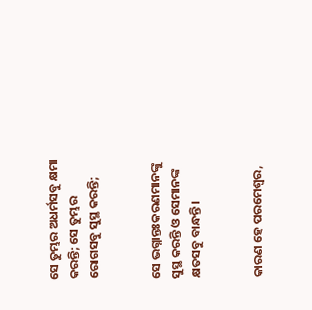ସେ ତୁମ୍ଭର ଅଧର୍ମସବୁ କ୍ଷମା କରନ୍ତି; ସେ ତୁମ୍ଭର ରୋଗସବୁ ସୁସ୍ଥ କରନ୍ତି;


ସେ ଭଗ୍ନାନ୍ତଃକରଣମାନଙ୍କୁ ସୁସ୍ଥ କରନ୍ତି ଓ ସେମାନଙ୍କ କ୍ଷତସବୁ ବାନ୍ଧନ୍ତି।


କାରଣ ହେ ପରମେଶ୍ୱର,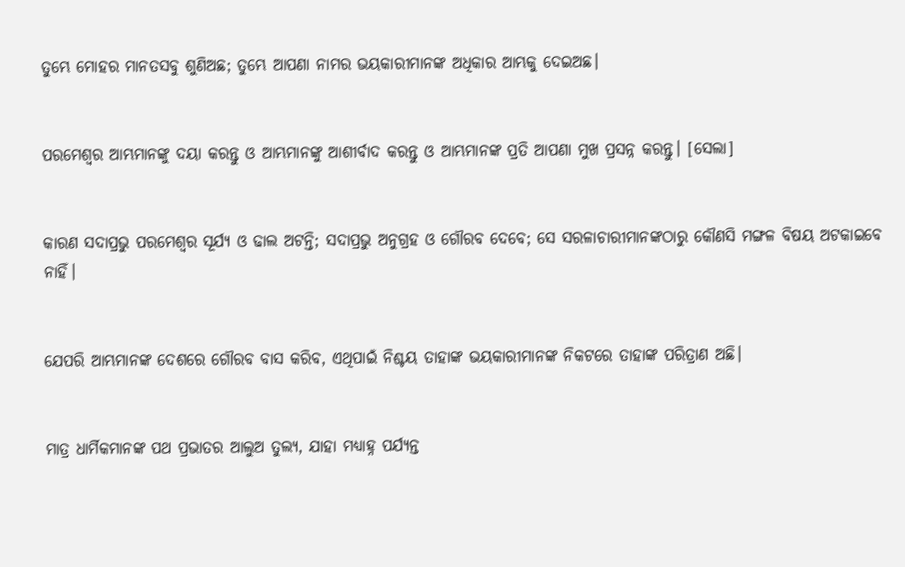ତୁମ୍ଭେ ମୋହର ମାନତସବୁ ଶୁଣିଅଛ; ତୁମ୍ଭେ ଆପଣା ନାମର ଭୟକାରୀମାନଙ୍କ ଅଧିକାର ଆମ୍ଭକୁ ଦେଇଅଛ।


ପରମେଶ୍ୱର ଆମ୍ଭମାନଙ୍କୁ ଦୟା କରନ୍ତୁ ଓ ଆମ୍ଭମାନଙ୍କୁ ଆଶୀର୍ବାଦ କରନ୍ତୁ ଓ ଆମ୍ଭମାନଙ୍କ ପ୍ରତି ଆପଣା ମୁଖ ପ୍ରସନ୍ନ କରନ୍ତୁ। [ସେଲା]


କାରଣ ସଦାପ୍ରଭୁ ପରମେଶ୍ୱର ସୂର୍ଯ୍ୟ ଓ ଢାଲ ଅଟନ୍ତି; ସଦାପ୍ରଭୁ ଅନୁଗ୍ରହ ଓ ଗୌରବ ଦେବେ; ସେ ସରଳାଚାରୀମାନଙ୍କଠାରୁ କୌଣସି ମଙ୍ଗଳ ବିଷୟ ଅଟକାଇବେ ନାହିଁ।


ଯେପରି ଆମ୍ଭମାନଙ୍କ ଦେଶରେ ଗୌରବ ବାସ କରିବ, ଏଥିପାଇଁ ନିଶ୍ଚୟ ତାହାଙ୍କ ଭୟକାରୀମାନଙ୍କ ନିକଟରେ ତାହାଙ୍କ ପରିତ୍ରାଣ ଅଛି।


ମାତ୍ର ଧାର୍ମିକମାନଙ୍କ ପଥ ପ୍ରଭାତର ଆଲୁଅ ତୁଲ୍ୟ, ଯାହା ମଧ୍ୟାହ୍ନ ପର୍ଯ୍ୟନ୍ତ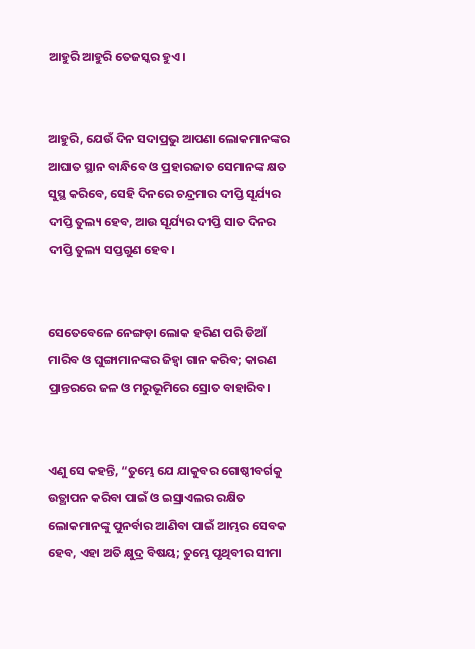ଆହୁରି ଆହୁରି ତେଜସ୍କର ହୁଏ।


ଆହୁରି, ଯେଉଁ ଦିନ ସଦାପ୍ରଭୁ ଆପଣା ଲୋକମାନଙ୍କର ଆଘାତ ସ୍ଥାନ ବାନ୍ଧିବେ ଓ ପ୍ରହାରଜାତ ସେମାନଙ୍କ କ୍ଷତ ସୁସ୍ଥ କରିବେ, ସେହି ଦିନରେ ଚନ୍ଦ୍ରମାର ଦୀପ୍ତି ସୂର୍ଯ୍ୟର ଦୀପ୍ତି ତୁଲ୍ୟ ହେବ, ଆଉ ସୂର୍ଯ୍ୟର ଦୀପ୍ତି ସାତ ଦିନର ଦୀପ୍ତି ତୁଲ୍ୟ ସପ୍ତଗୁଣ ହେବ।


ସେତେବେଳେ ନେଙ୍ଗଡ଼ା ଲୋକ ହରିଣ ପରି ଡିଆଁ ମାରିବ ଓ ଘୁଙ୍ଗାମାନଙ୍କର ଜିହ୍ୱା ଗାନ କରିବ; କାରଣ ପ୍ରାନ୍ତରରେ ଜଳ ଓ ମରୁଭୂମିରେ ସ୍ରୋତ ବାହାରିବ।


ଏଣୁ ସେ କହନ୍ତି, “ତୁମ୍ଭେ ଯେ ଯାକୁବର ଗୋଷ୍ଠୀବର୍ଗକୁ ଉତ୍ଥାପନ କରିବା ପାଇଁ ଓ ଇସ୍ରାଏଲର ରକ୍ଷିତ ଲୋକମାନଙ୍କୁ ପୁନର୍ବାର ଆଣିବା ପାଇଁ ଆମ୍ଭର ସେବକ ହେବ, ଏହା ଅତି କ୍ଷୁଦ୍ର ବିଷୟ; ତୁମ୍ଭେ ପୃଥିବୀର ସୀମା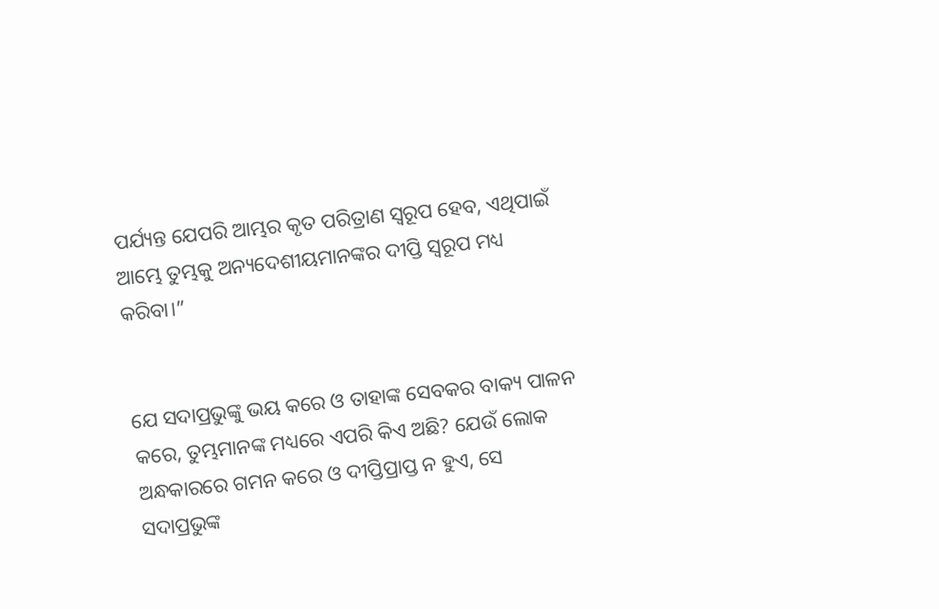ପର୍ଯ୍ୟନ୍ତ ଯେପରି ଆମ୍ଭର କୃତ ପରିତ୍ରାଣ ସ୍ୱରୂପ ହେବ, ଏଥିପାଇଁ ଆମ୍ଭେ ତୁମ୍ଭକୁ ଅନ୍ୟଦେଶୀୟମାନଙ୍କର ଦୀପ୍ତି ସ୍ୱରୂପ ମଧ୍ୟ କରିବା।”


ଯେ ସଦାପ୍ରଭୁଙ୍କୁ ଭୟ କରେ ଓ ତାହାଙ୍କ ସେବକର ବାକ୍ୟ ପାଳନ କରେ, ତୁମ୍ଭମାନଙ୍କ ମଧ୍ୟରେ ଏପରି କିଏ ଅଛି? ଯେଉଁ ଲୋକ ଅନ୍ଧକାରରେ ଗମନ କରେ ଓ ଦୀପ୍ତିପ୍ରାପ୍ତ ନ ହୁଏ, ସେ ସଦାପ୍ରଭୁଙ୍କ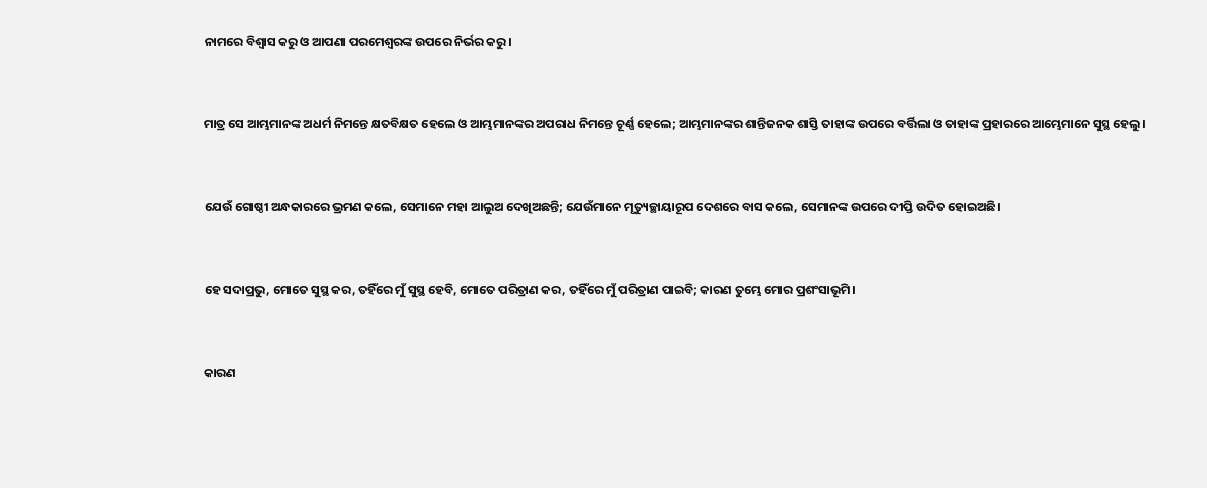ନାମରେ ବିଶ୍ୱାସ କରୁ ଓ ଆପଣା ପରମେଶ୍ୱରଙ୍କ ଉପରେ ନିର୍ଭର କରୁ।


ମାତ୍ର ସେ ଆମ୍ଭମାନଙ୍କ ଅଧର୍ମ ନିମନ୍ତେ କ୍ଷତବିକ୍ଷତ ହେଲେ ଓ ଆମ୍ଭମାନଙ୍କର ଅପରାଧ ନିମନ୍ତେ ଚୂର୍ଣ୍ଣ ହେଲେ; ଆମ୍ଭମାନଙ୍କର ଶାନ୍ତିଜନକ ଶାସ୍ତି ତାହାଙ୍କ ଉପରେ ବର୍ତ୍ତିଲା ଓ ତାହାଙ୍କ ପ୍ରହାରରେ ଆମ୍ଭେମାନେ ସୁସ୍ଥ ହେଲୁ।


ଯେଉଁ ଗୋଷ୍ଠୀ ଅନ୍ଧକାରରେ ଭ୍ରମଣ କଲେ, ସେମାନେ ମହା ଆଲୁଅ ଦେଖିଅଛନ୍ତି; ଯେଉଁମାନେ ମୃତ୍ୟୁଚ୍ଛାୟାରୂପ ଦେଶରେ ବାସ କଲେ, ସେମାନଙ୍କ ଉପରେ ଦୀପ୍ତି ଉଦିତ ହୋଇଅଛି।


ହେ ସଦାପ୍ରଭୁ, ମୋତେ ସୁସ୍ଥ କର, ତହିଁରେ ମୁଁ ସୁସ୍ଥ ହେବି, ମୋତେ ପରିତ୍ରାଣ କର, ତହିଁରେ ମୁଁ ପରିତ୍ରାଣ ପାଇବି; କାରଣ ତୁମ୍ଭେ ମୋର ପ୍ରଶଂସାଭୂମି।


କାରଣ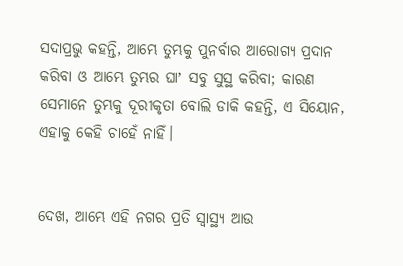ସଦାପ୍ରଭୁ କହନ୍ତି, ଆମ୍ଭେ ତୁମ୍ଭକୁ ପୁନର୍ବାର ଆରୋଗ୍ୟ ପ୍ରଦାନ କରିବା ଓ ଆମ୍ଭେ ତୁମ୍ଭର ଘାʼ ସବୁ ସୁସ୍ଥ କରିବା; କାରଣ ସେମାନେ ତୁମ୍ଭକୁ ଦୂରୀକୃତା ବୋଲି ଡାକି କହନ୍ତି, ଏ ସିୟୋନ, ଏହାକୁ କେହି ଚାହେଁ ନାହିଁ।


ଦେଖ, ଆମ୍ଭେ ଏହି ନଗର ପ୍ରତି ସ୍ୱାସ୍ଥ୍ୟ ଆଉ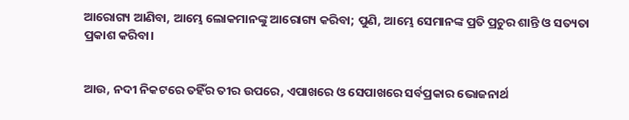ଆରୋଗ୍ୟ ଆଣିବା, ଆମ୍ଭେ ଲୋକମାନଙ୍କୁ ଆରୋଗ୍ୟ କରିବା; ପୁଣି, ଆମ୍ଭେ ସେମାନଙ୍କ ପ୍ରତି ପ୍ରଚୁର ଶାନ୍ତି ଓ ସତ୍ୟତା ପ୍ରକାଶ କରିବା।


ଆଉ, ନଦୀ ନିକଟରେ ତହିଁର ତୀର ଉପରେ, ଏପାଖରେ ଓ ସେପାଖରେ ସର୍ବପ୍ରକାର ଭୋଜନାର୍ଥ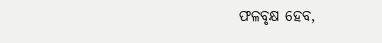ଫଳବୃକ୍ଷ ହେବ,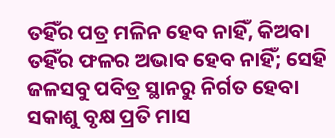ତହିଁର ପତ୍ର ମଳିନ ହେବ ନାହିଁ, କିଅବା ତହିଁର ଫଳର ଅଭାବ ହେବ ନାହିଁ; ସେହି ଜଳସବୁ ପବିତ୍ର ସ୍ଥାନରୁ ନିର୍ଗତ ହେବା ସକାଶୁ ବୃକ୍ଷ ପ୍ରତି ମାସ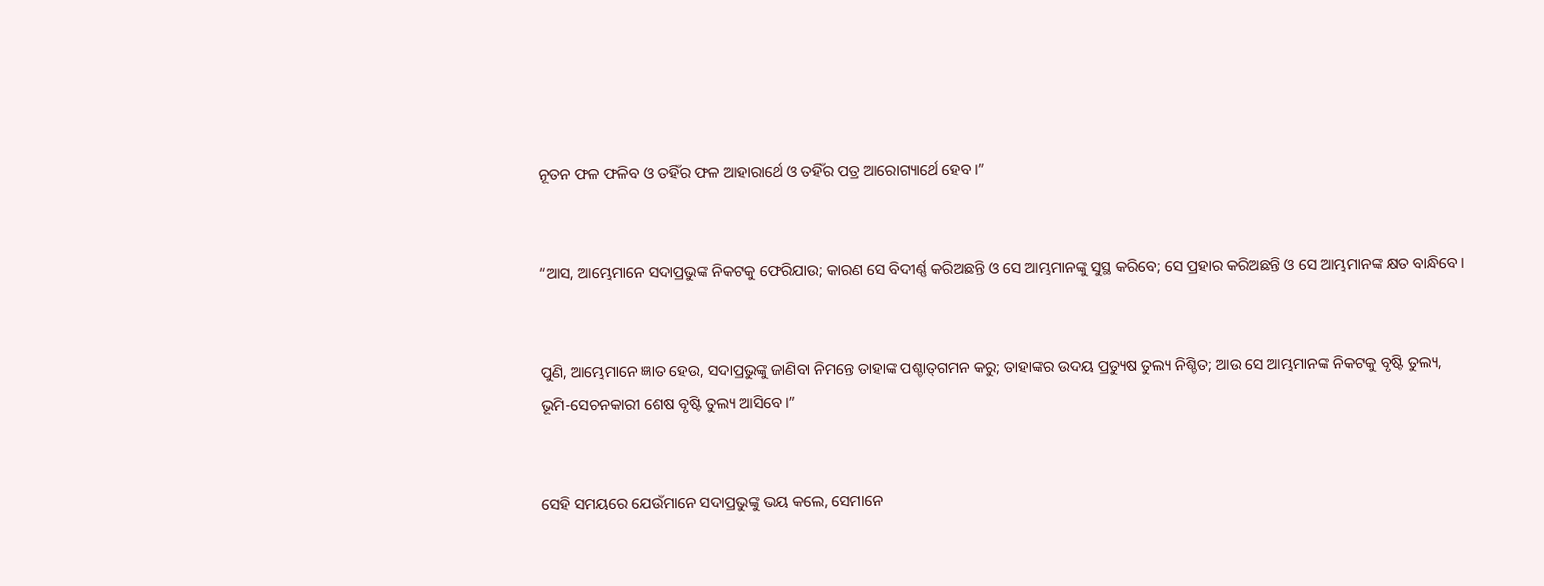ନୂତନ ଫଳ ଫଳିବ ଓ ତହିଁର ଫଳ ଆହାରାର୍ଥେ ଓ ତହିଁର ପତ୍ର ଆରୋଗ୍ୟାର୍ଥେ ହେବ।”


“ଆସ, ଆମ୍ଭେମାନେ ସଦାପ୍ରଭୁଙ୍କ ନିକଟକୁ ଫେରିଯାଉ; କାରଣ ସେ ବିଦୀର୍ଣ୍ଣ କରିଅଛନ୍ତି ଓ ସେ ଆମ୍ଭମାନଙ୍କୁ ସୁସ୍ଥ କରିବେ; ସେ ପ୍ରହାର କରିଅଛନ୍ତି ଓ ସେ ଆମ୍ଭମାନଙ୍କ କ୍ଷତ ବାନ୍ଧିବେ।


ପୁଣି, ଆମ୍ଭେମାନେ ଜ୍ଞାତ ହେଉ, ସଦାପ୍ରଭୁଙ୍କୁ ଜାଣିବା ନିମନ୍ତେ ତାହାଙ୍କ ପଶ୍ଚାତ୍‍ଗମନ କରୁ; ତାହାଙ୍କର ଉଦୟ ପ୍ରତ୍ୟୁଷ ତୁଲ୍ୟ ନିଶ୍ଚିତ; ଆଉ ସେ ଆମ୍ଭମାନଙ୍କ ନିକଟକୁ ବୃଷ୍ଟି ତୁଲ୍ୟ, ଭୂମି-ସେଚନକାରୀ ଶେଷ ବୃଷ୍ଟି ତୁଲ୍ୟ ଆସିବେ।”


ସେହି ସମୟରେ ଯେଉଁମାନେ ସଦାପ୍ରଭୁଙ୍କୁ ଭୟ କଲେ, ସେମାନେ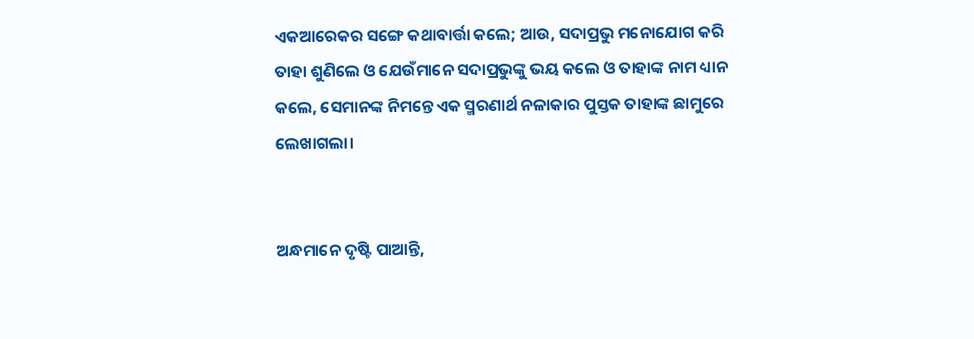ଏକଆରେକର ସଙ୍ଗେ କଥାବାର୍ତ୍ତା କଲେ; ଆଉ, ସଦାପ୍ରଭୁ ମନୋଯୋଗ କରି ତାହା ଶୁଣିଲେ ଓ ଯେଉଁମାନେ ସଦାପ୍ରଭୁଙ୍କୁ ଭୟ କଲେ ଓ ତାହାଙ୍କ ନାମ ଧ୍ୟାନ କଲେ, ସେମାନଙ୍କ ନିମନ୍ତେ ଏକ ସ୍ମରଣାର୍ଥ ନଳାକାର ପୁସ୍ତକ ତାହାଙ୍କ ଛାମୁରେ ଲେଖାଗଲା।


ଅନ୍ଧମାନେ ଦୃଷ୍ଟି ପାଆନ୍ତି,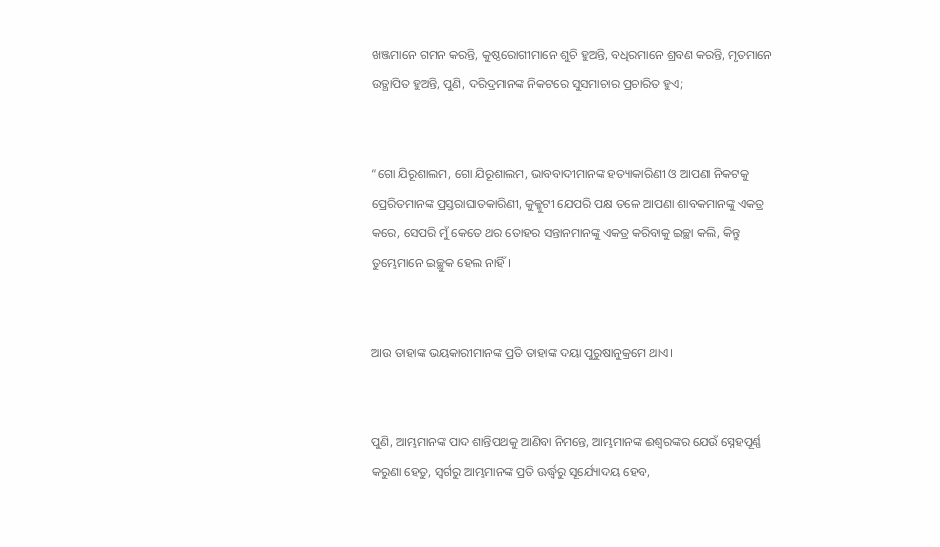ଖଞ୍ଜମାନେ ଗମନ କରନ୍ତି, କୁଷ୍ଠରୋଗୀମାନେ ଶୁଚି ହୁଅନ୍ତି, ବଧିରମାନେ ଶ୍ରବଣ କରନ୍ତି, ମୃତମାନେ ଉତ୍ଥାପିତ ହୁଅନ୍ତି, ପୁଣି, ଦରିଦ୍ରମାନଙ୍କ ନିକଟରେ ସୁସମାଚାର ପ୍ରଚାରିତ ହୁଏ;


“ଗୋ ଯିରୂଶାଲମ, ଗୋ ଯିରୂଶାଲମ, ଭାବବାଦୀମାନଙ୍କ ହତ୍ୟାକାରିଣୀ ଓ ଆପଣା ନିକଟକୁ ପ୍ରେରିତମାନଙ୍କ ପ୍ରସ୍ତରାଘାତକାରିଣୀ, କୁକ୍କୁଟୀ ଯେପରି ପକ୍ଷ ତଳେ ଆପଣା ଶାବକମାନଙ୍କୁ ଏକତ୍ର କରେ, ସେପରି ମୁଁ କେତେ ଥର ତୋହର ସନ୍ତାନମାନଙ୍କୁ ଏକତ୍ର କରିବାକୁ ଇଚ୍ଛା କଲି, କିନ୍ତୁ ତୁମ୍ଭେମାନେ ଇଚ୍ଛୁକ ହେଲ ନାହିଁ।


ଆଉ ତାହାଙ୍କ ଭୟକାରୀମାନଙ୍କ ପ୍ରତି ତାହାଙ୍କ ଦୟା ପୁରୁଷାନୁକ୍ରମେ ଥାଏ।


ପୁଣି, ଆମ୍ଭମାନଙ୍କ ପାଦ ଶାନ୍ତିପଥକୁ ଆଣିବା ନିମନ୍ତେ, ଆମ୍ଭମାନଙ୍କ ଈଶ୍ବରଙ୍କର ଯେଉଁ ସ୍ନେହପୂର୍ଣ୍ଣ କରୁଣା ହେତୁ, ସ୍ୱର୍ଗରୁ ଆମ୍ଭମାନଙ୍କ ପ୍ରତି ଊର୍ଦ୍ଧ୍ୱରୁ ସୂର୍ଯ୍ୟୋଦୟ ହେବ,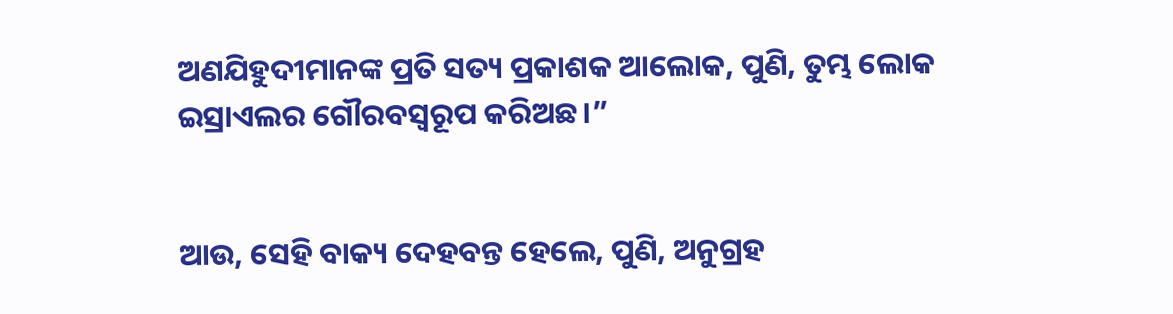ଅଣଯିହୁଦୀମାନଙ୍କ ପ୍ରତି ସତ୍ୟ ପ୍ରକାଶକ ଆଲୋକ, ପୁଣି, ତୁମ୍ଭ ଲୋକ ଇସ୍ରାଏଲର ଗୌରବସ୍ୱରୂପ କରିଅଛ।”


ଆଉ, ସେହି ବାକ୍ୟ ଦେହବନ୍ତ ହେଲେ, ପୁଣି, ଅନୁଗ୍ରହ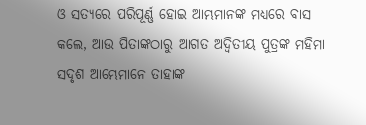ଓ ସତ୍ୟରେ ପରିପୂର୍ଣ୍ଣ ହୋଇ ଆମ୍ଭମାନଙ୍କ ମଧ୍ୟରେ ବାସ କଲେ, ଆଉ ପିତାଙ୍କଠାରୁ ଆଗତ ଅଦ୍ୱିତୀୟ ପୁତ୍ରଙ୍କ ମହିମା ସଦୃଶ ଆମ୍ଭେମାନେ ତାହାଙ୍କ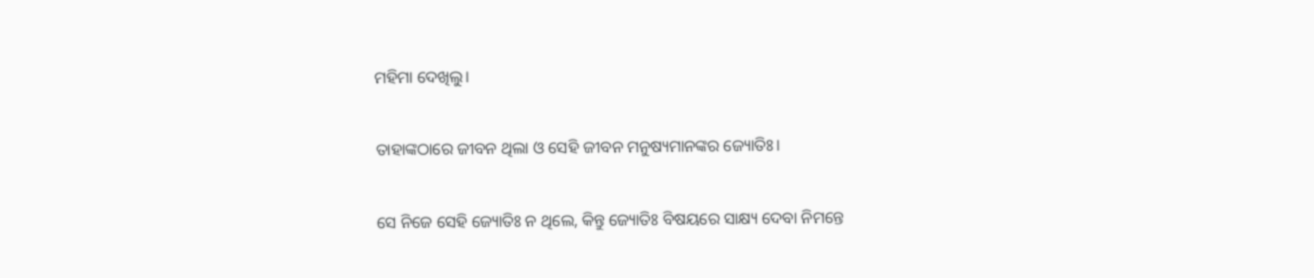ମହିମା ଦେଖିଲୁ।


ତାହାଙ୍କଠାରେ ଜୀବନ ଥିଲା ଓ ସେହି ଜୀବନ ମନୁଷ୍ୟମାନଙ୍କର ଜ୍ୟୋତିଃ।


ସେ ନିଜେ ସେହି ଜ୍ୟୋତିଃ ନ ଥିଲେ, କିନ୍ତୁ ଜ୍ୟୋତିଃ ବିଷୟରେ ସାକ୍ଷ୍ୟ ଦେବା ନିମନ୍ତେ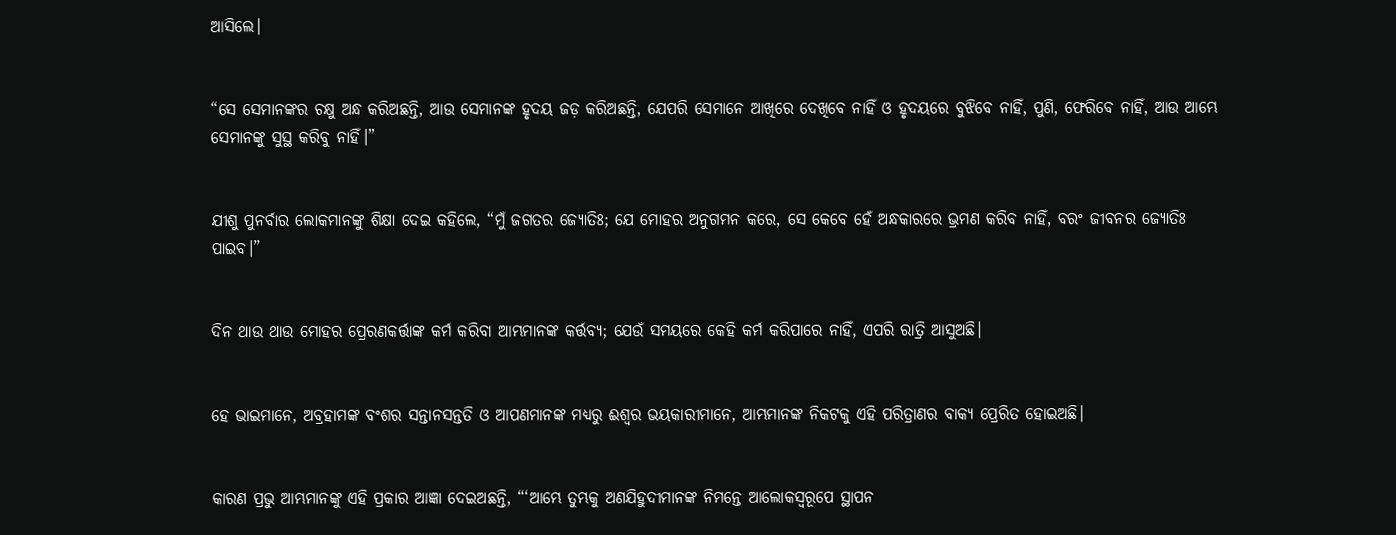ଆସିଲେ।


“ସେ ସେମାନଙ୍କର ଚକ୍ଷୁ ଅନ୍ଧ କରିଅଛନ୍ତି, ଆଉ ସେମାନଙ୍କ ହୃଦୟ ଜଡ଼ କରିଅଛନ୍ତି, ଯେପରି ସେମାନେ ଆଖିରେ ଦେଖିବେ ନାହିଁ ଓ ହୃଦୟରେ ବୁଝିବେ ନାହିଁ, ପୁଣି, ଫେରିବେ ନାହିଁ, ଆଉ ଆମ୍ଭେ ସେମାନଙ୍କୁ ସୁସ୍ଥ କରିବୁ ନାହିଁ।”


ଯୀଶୁ ପୁନର୍ବାର ଲୋକମାନଙ୍କୁ ଶିକ୍ଷା ଦେଇ କହିଲେ, “ମୁଁ ଜଗତର ଜ୍ୟୋତିଃ; ଯେ ମୋହର ଅନୁଗମନ କରେ, ସେ କେବେ ହେଁ ଅନ୍ଧକାରରେ ଭ୍ରମଣ କରିବ ନାହିଁ, ବରଂ ଜୀବନର ଜ୍ୟୋତିଃ ପାଇବ।”


ଦିନ ଥାଉ ଥାଉ ମୋହର ପ୍ରେରଣକର୍ତ୍ତାଙ୍କ କର୍ମ କରିବା ଆମ୍ଭମାନଙ୍କ କର୍ତ୍ତବ୍ୟ; ଯେଉଁ ସମୟରେ କେହି କର୍ମ କରିପାରେ ନାହିଁ, ଏପରି ରାତ୍ରି ଆସୁଅଛି।


ହେ ଭାଇମାନେ, ଅବ୍ରହାମଙ୍କ ବଂଶର ସନ୍ତାନସନ୍ତତି ଓ ଆପଣମାନଙ୍କ ମଧ୍ୟରୁ ଈଶ୍ବର ଭୟକାରୀମାନେ, ଆମ୍ଭମାନଙ୍କ ନିକଟକୁ ଏହି ପରିତ୍ରାଣର ବାକ୍ୟ ପ୍ରେରିତ ହୋଇଅଛି।


କାରଣ ପ୍ରଭୁ ଆମ୍ଭମାନଙ୍କୁ ଏହି ପ୍ରକାର ଆଜ୍ଞା ଦେଇଅଛନ୍ତି, “‘ଆମ୍ଭେ ତୁମ୍ଭକୁ ଅଣଯିହୁଦୀମାନଙ୍କ ନିମନ୍ତେ ଆଲୋକସ୍ୱରୂପେ ସ୍ଥାପନ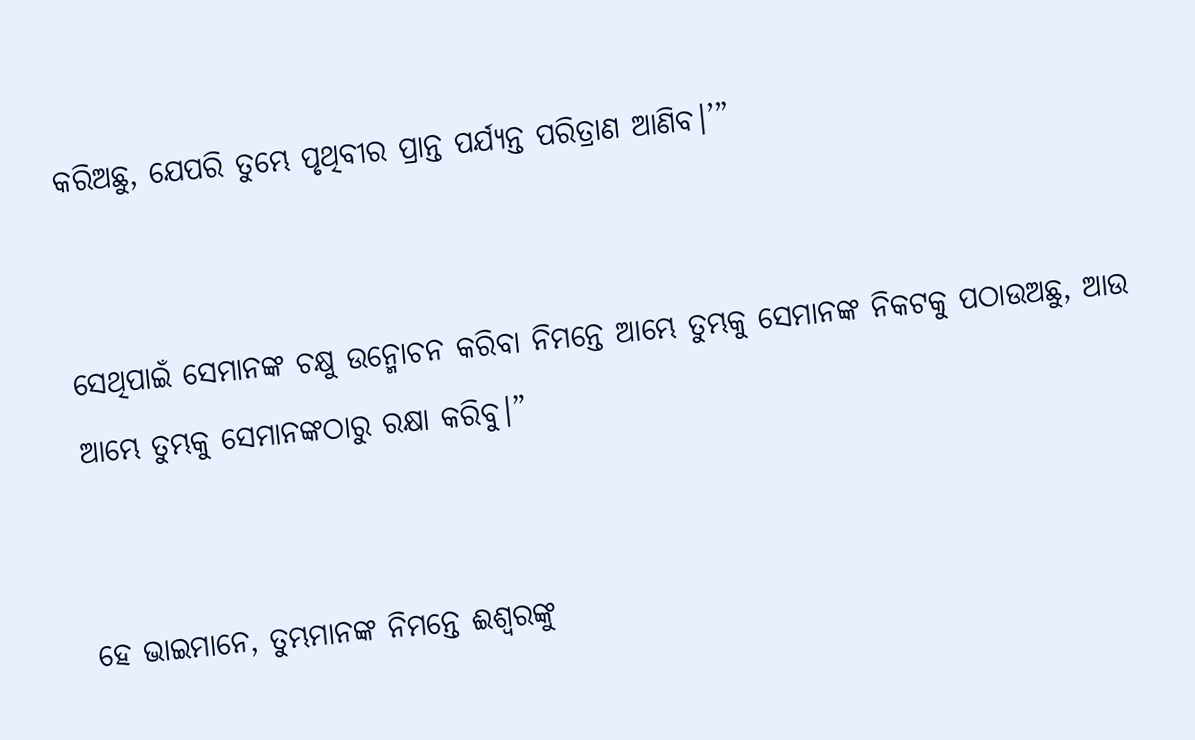କରିଅଛୁ, ଯେପରି ତୁମ୍ଭେ ପୃଥିବୀର ପ୍ରାନ୍ତ ପର୍ଯ୍ୟନ୍ତ ପରିତ୍ରାଣ ଆଣିବ।’”


ସେଥିପାଇଁ ସେମାନଙ୍କ ଚକ୍ଷୁ ଉନ୍ମୋଚନ କରିବା ନିମନ୍ତେ ଆମ୍ଭେ ତୁମ୍ଭକୁ ସେମାନଙ୍କ ନିକଟକୁ ପଠାଉଅଛୁ, ଆଉ ଆମ୍ଭେ ତୁମ୍ଭକୁ ସେମାନଙ୍କଠାରୁ ରକ୍ଷା କରିବୁ।”


ହେ ଭାଇମାନେ, ତୁମ୍ଭମାନଙ୍କ ନିମନ୍ତେ ଈଶ୍ବରଙ୍କୁ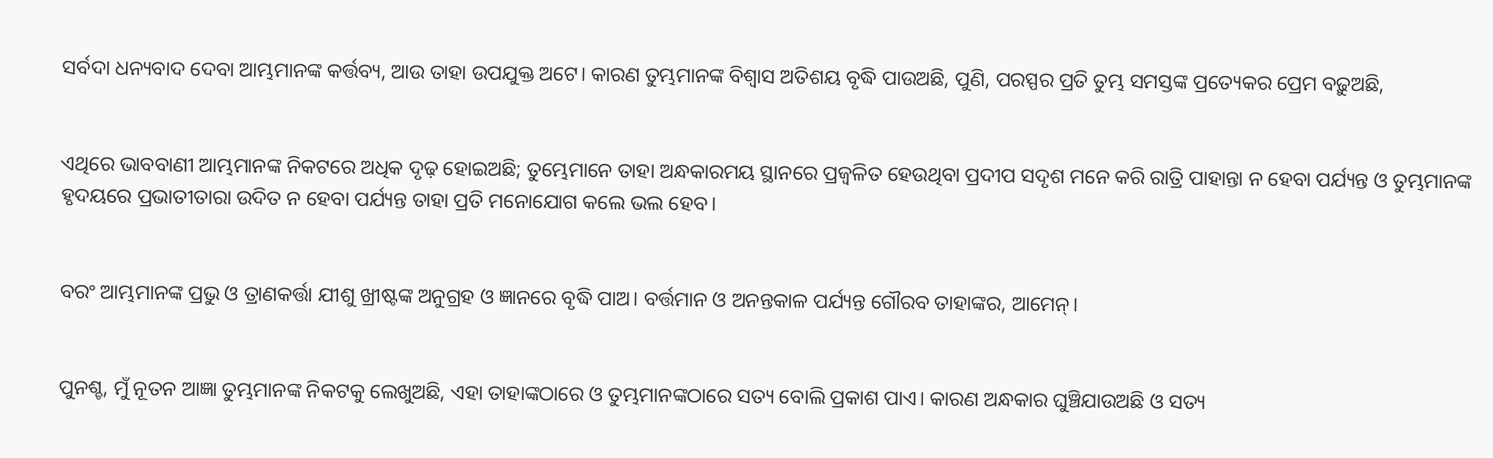ସର୍ବଦା ଧନ୍ୟବାଦ ଦେବା ଆମ୍ଭମାନଙ୍କ କର୍ତ୍ତବ୍ୟ, ଆଉ ତାହା ଉପଯୁକ୍ତ ଅଟେ। କାରଣ ତୁମ୍ଭମାନଙ୍କ ବିଶ୍ୱାସ ଅତିଶୟ ବୃଦ୍ଧି ପାଉଅଛି, ପୁଣି, ପରସ୍ପର ପ୍ରତି ତୁମ୍ଭ ସମସ୍ତଙ୍କ ପ୍ରତ୍ୟେକର ପ୍ରେମ ବଢ଼ୁଅଛି,


ଏଥିରେ ଭାବବାଣୀ ଆମ୍ଭମାନଙ୍କ ନିକଟରେ ଅଧିକ ଦୃଢ଼ ହୋଇଅଛି; ତୁମ୍ଭେମାନେ ତାହା ଅନ୍ଧକାରମୟ ସ୍ଥାନରେ ପ୍ରଜ୍ୱଳିତ ହେଉଥିବା ପ୍ରଦୀପ ସଦୃଶ ମନେ କରି ରାତ୍ରି ପାହାନ୍ତା ନ ହେବା ପର୍ଯ୍ୟନ୍ତ ଓ ତୁମ୍ଭମାନଙ୍କ ହୃଦୟରେ ପ୍ରଭାତୀତାରା ଉଦିତ ନ ହେବା ପର୍ଯ୍ୟନ୍ତ ତାହା ପ୍ରତି ମନୋଯୋଗ କଲେ ଭଲ ହେବ।


ବରଂ ଆମ୍ଭମାନଙ୍କ ପ୍ରଭୁ ଓ ତ୍ରାଣକର୍ତ୍ତା ଯୀଶୁ ଖ୍ରୀଷ୍ଟଙ୍କ ଅନୁଗ୍ରହ ଓ ଜ୍ଞାନରେ ବୃଦ୍ଧି ପାଅ। ବର୍ତ୍ତମାନ ଓ ଅନନ୍ତକାଳ ପର୍ଯ୍ୟନ୍ତ ଗୌରବ ତାହାଙ୍କର, ଆମେନ୍‍।


ପୁନଶ୍ଚ, ମୁଁ ନୂତନ ଆଜ୍ଞା ତୁମ୍ଭମାନଙ୍କ ନିକଟକୁ ଲେଖୁଅଛି, ଏହା ତାହାଙ୍କଠାରେ ଓ ତୁମ୍ଭମାନଙ୍କଠାରେ ସତ୍ୟ ବୋଲି ପ୍ରକାଶ ପାଏ। କାରଣ ଅନ୍ଧକାର ଘୁଞ୍ଚିଯାଉଅଛି ଓ ସତ୍ୟ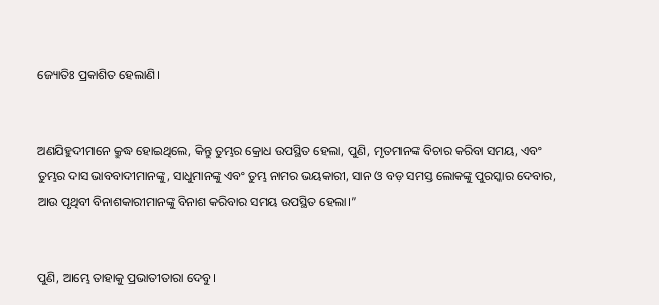ଜ୍ୟୋତିଃ ପ୍ରକାଶିତ ହେଲାଣି।


ଅଣଯିହୁଦୀମାନେ କ୍ରୁଦ୍ଧ ହୋଇଥିଲେ, କିନ୍ତୁ ତୁମ୍ଭର କ୍ରୋଧ ଉପସ୍ଥିତ ହେଲା, ପୁଣି, ମୃତମାନଙ୍କ ବିଚାର କରିବା ସମୟ, ଏବଂ ତୁମ୍ଭର ଦାସ ଭାବବାଦୀମାନଙ୍କୁ, ସାଧୁମାନଙ୍କୁ ଏବଂ ତୁମ୍ଭ ନାମର ଭୟକାରୀ, ସାନ ଓ ବଡ଼ ସମସ୍ତ ଲୋକଙ୍କୁ ପୁରସ୍କାର ଦେବାର, ଆଉ ପୃଥିବୀ ବିନାଶକାରୀମାନଙ୍କୁ ବିନାଶ କରିବାର ସମୟ ଉପସ୍ଥିତ ହେଲା।”


ପୁଣି, ଆମ୍ଭେ ତାହାକୁ ପ୍ରଭାତୀତାରା ଦେବୁ।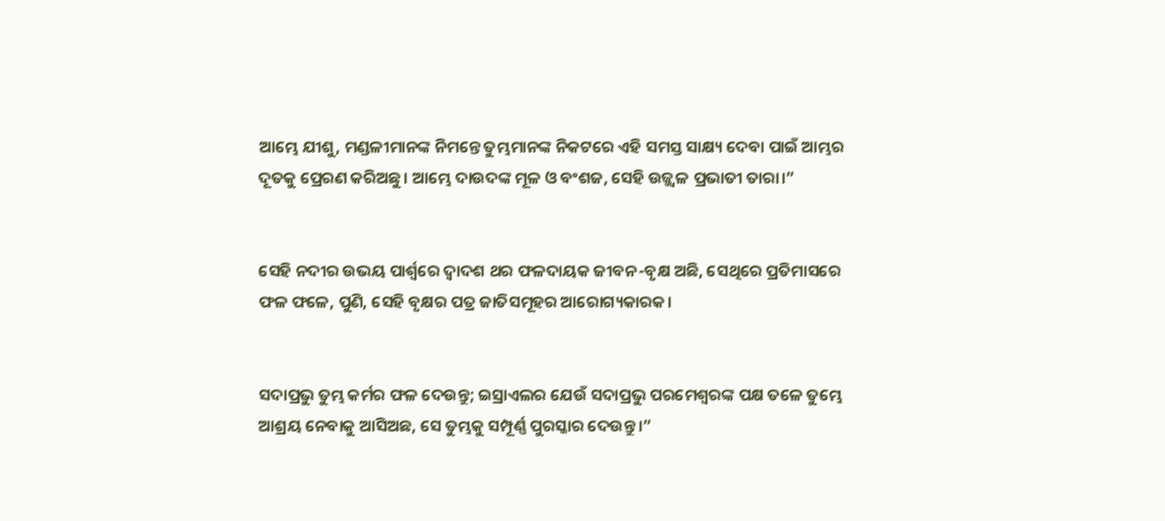ଆମ୍ଭେ ଯୀଶୁ, ମଣ୍ଡଳୀମାନଙ୍କ ନିମନ୍ତେ ତୁମ୍ଭମାନଙ୍କ ନିକଟରେ ଏହି ସମସ୍ତ ସାକ୍ଷ୍ୟ ଦେବା ପାଇଁ ଆମ୍ଭର ଦୂତକୁ ପ୍ରେରଣ କରିଅଛୁ। ଆମ୍ଭେ ଦାଉଦଙ୍କ ମୂଳ ଓ ବଂଶଜ, ସେହି ଉଜ୍ଜ୍ୱଳ ପ୍ରଭାତୀ ତାରା।”


ସେହି ନଦୀର ଉଭୟ ପାର୍ଶ୍ୱରେ ଦ୍ୱାଦଶ ଥର ଫଳଦାୟକ ଜୀବନ-ବୃକ୍ଷ ଅଛି, ସେଥିରେ ପ୍ରତିମାସରେ ଫଳ ଫଳେ, ପୁଣି, ସେହି ବୃକ୍ଷର ପତ୍ର ଜାତିସମୂହର ଆରୋଗ୍ୟକାରକ।


ସଦାପ୍ରଭୁ ତୁମ୍ଭ କର୍ମର ଫଳ ଦେଉନ୍ତୁ; ଇସ୍ରାଏଲର ଯେଉଁ ସଦାପ୍ରଭୁ ପରମେଶ୍ୱରଙ୍କ ପକ୍ଷ ତଳେ ତୁମ୍ଭେ ଆଶ୍ରୟ ନେବାକୁ ଆସିଅଛ, ସେ ତୁମ୍ଭକୁ ସମ୍ପୂର୍ଣ୍ଣ ପୁରସ୍କାର ଦେଉନ୍ତୁ।”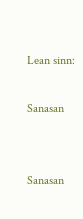Lean sinn:

Sanasan


Sanasan